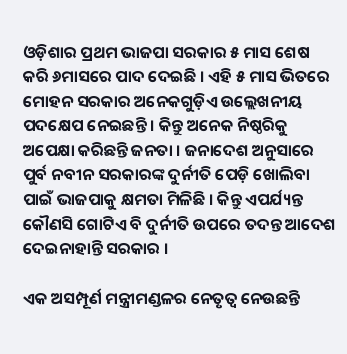ଓଡ଼ିଶାର ପ୍ରଥମ ଭାଜପା ସରକାର ୫ ମାସ ଶେଷ କରି ୬ମାସରେ ପାଦ ଦେଇଛି । ଏହି ୫ ମାସ ଭିତରେ ମୋହନ ସରକାର ଅନେକଗୁଡ଼ିଏ ଉଲ୍ଲେଖନୀୟ ପଦକ୍ଷେପ ନେଇଛନ୍ତି । କିନ୍ତୁ ଅନେକ ନିଷ୍ଠରିକୁ ଅପେକ୍ଷା କରିଛନ୍ତି ଜନତା । ଜନାଦେଶ ଅନୁସାରେ ପୁର୍ବ ନବୀନ ସରକାରଙ୍କ ଦୁର୍ନୀତି ପେଡ଼ି ଖୋଲିବା ପାଇଁ ଭାଜପାକୁ କ୍ଷମତା ମିଳିଛି । କିନ୍ତୁ ଏପର୍ଯ୍ୟନ୍ତ କୌଣସି ଗୋଟିଏ ବି ଦୁର୍ନୀତି ଉପରେ ତଦନ୍ତ ଆଦେଶ ଦେଇନାହାନ୍ତି ସରକାର ।

ଏକ ଅସମ୍ପୂର୍ଣ ମନ୍ତ୍ରୀମଣ୍ଡଳର ନେତୃତ୍ବ ନେଉଛନ୍ତି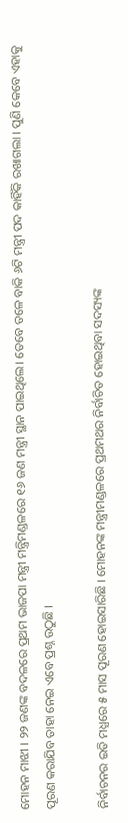ମୋହନ ମାଝୀ । ୨୨ ଜଣଙ୍କ ବଦଳରେ ପ୍ରଥମ ଭାଜପା ମନ୍ତ୍ରୀ ମନ୍ତ୍ରିମଣ୍ଡଳରେ ୧୬ ଜଣ ମନ୍ତ୍ରୀ ସ୍ଥାନ ପାଇଥିଲେ। ତେବେ ତଳେ ବାକି ୬ଟି ମନ୍ତ୍ରୀ ପଦ କାହିଁକି ରଖାଗଲା । ପୁଣି କେବେ ଏହାକୁ ପୂରଣ କରାଯିବ ତାହା ନେଇ ଏବେ ପ୍ରଶ୍ନ ଉଠୁଛି ।

ନିର୍ବାଚନର ଇତି ମଧ୍ଯରେ ୫ ମାସ ପୂରଣ ହୋଇସାରିଛି । ମୋହନଙ୍କ ମନ୍ତ୍ରୀମଣ୍ଡଳରେ ପ୍ରଥମଥର ନିର୍ବାଚିତ ହୋଇଥିବା ସଦସ୍ୟଙ୍କ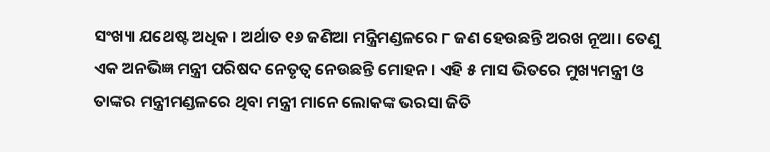ସଂଖ୍ୟା ଯଥେଷ୍ଟ ଅଧିକ । ଅର୍ଥାତ ୧୬ ଜଣିଆ ମନ୍ତ୍ରିମଣ୍ଡଳରେ ୮ ଜଣ ହେଉଛନ୍ତି ଅରଖ ନୂଆ। ତେଣୁ ଏକ ଅନଭିଜ୍ଞ ମନ୍ତ୍ରୀ ପରିଷଦ ନେତୃତ୍ଵ ନେଉଛନ୍ତି ମୋହନ । ଏହି ୫ ମାସ ଭିତରେ ମୁଖ୍ୟମନ୍ତ୍ରୀ ଓ ତାଙ୍କର ମନ୍ତ୍ରୀମଣ୍ଡଳରେ ଥିବା ମନ୍ତ୍ରୀ ମାନେ ଲୋକଙ୍କ ଭରସା ଜିତି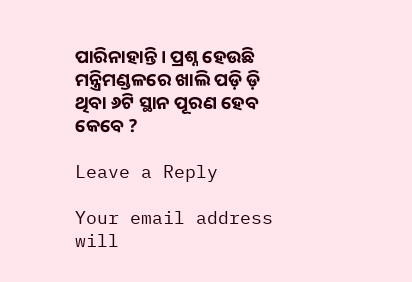ପାରିନାହାନ୍ତି । ପ୍ରଶ୍ନ ହେଉଛି ମନ୍ତ୍ରିମଣ୍ଡଳରେ ଖାଲି ପଡ଼ି ଡ଼ି ଥିବା ୬ଟି ସ୍ଥାନ ପୂରଣ ହେବ କେବେ ?

Leave a Reply

Your email address will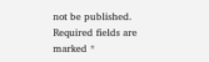not be published. Required fields are marked *